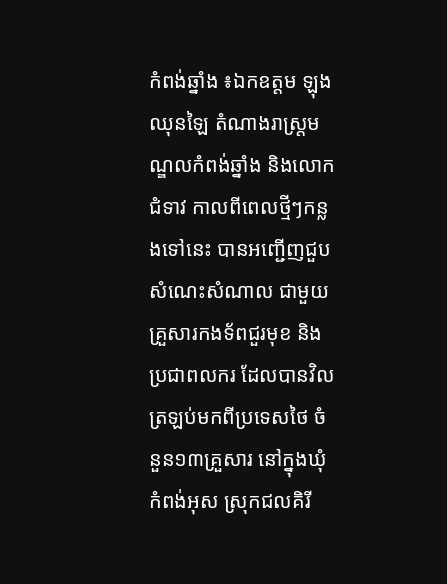កំពង់ឆ្នាំង ៖ឯកឧត្តម ឡុង ឈុនឡៃ តំណាងរាស្ត្រមណ្ឌលកំពង់ឆ្នាំង និងលោកជំទាវ កាលពីពេលថ្មីៗកន្លងទៅនេះ បានអញ្ជើញជួបសំណេះសំណាល ជាមួយគ្រួសារកងទ័ពជួរមុខ និងប្រជាពលករ ដែលបានវិលត្រឡប់មកពីប្រទេសថៃ ចំនួន១៣គ្រួសារ នៅក្នុងឃុំកំពង់អុស ស្រុកជលគិរី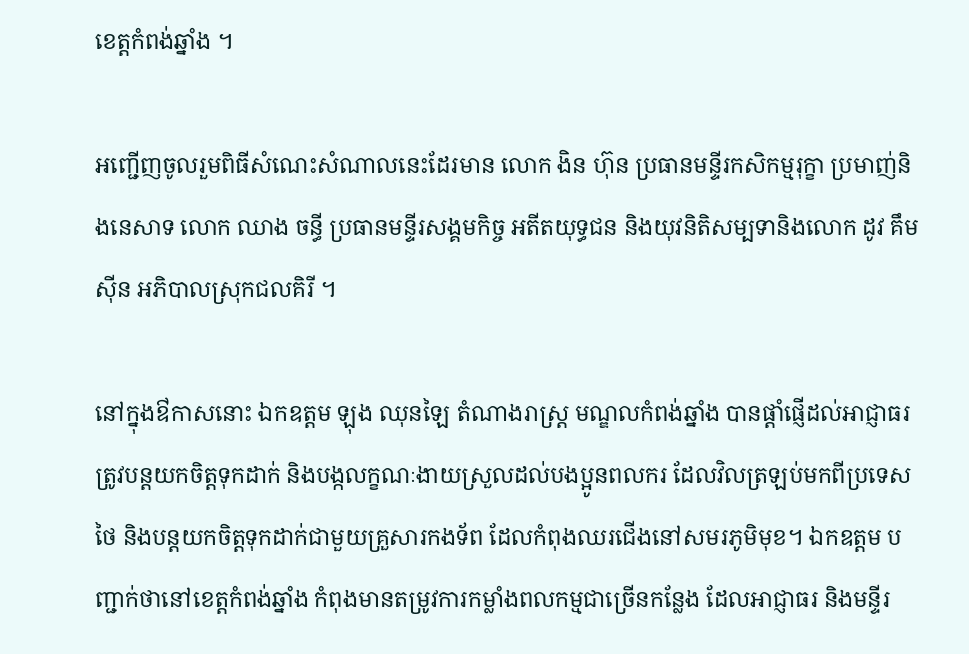ខេត្តកំពង់ឆ្នាំង ។

អញ្ជើញចូលរួមពិធីសំណេះសំណាលនេះដែរមាន លោក ងិន ហ៊ុន ប្រធានមន្ទីរកសិកម្មរុក្ខា ប្រមាញ់និងនេសាទ លោក ឈាង ចន្ធី ប្រធានមន្ទីរសង្គមកិច្ច អតីតយុទ្ធជន និងយុវនិតិសម្បទានិងលោក ដូវ គឹមស៊ីន អភិបាលស្រុកជលគិរី ។

នៅក្នុងឳកាសនោះ ឯកឧត្តម ឡុង ឈុនឡៃ តំណាងរាស្ត្រ មណ្ឌលកំពង់ឆ្នាំង បានផ្ដាំផ្ញើដល់អាជ្ញាធរ ត្រូវបន្តយកចិត្តទុកដាក់ និងបង្កលក្ខណៈងាយស្រួលដល់បងប្អូនពលករ ដែលវិលត្រឡប់មកពីប្រទេសថៃ និងបន្តយកចិត្តទុកដាក់ជាមួយគ្រួសារកងទ័ព ដែលកំពុងឈរជើងនៅសមរភូមិមុខ។ ឯកឧត្តម បញ្ជាក់ថានៅខេត្តកំពង់ឆ្នាំង កំពុងមានតម្រូវការកម្លាំងពលកម្មជាច្រើនកន្លែង ដែលអាជ្ញាធរ និងមន្ទីរ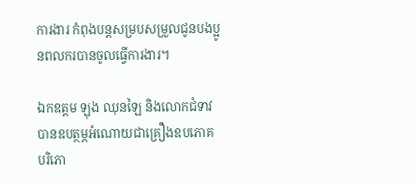ការងារ កំពុងបន្តសម្របសម្រួលជូនបងប្អូនពលករបានចូលធ្វើការងារ។

ឯកឧត្ដម ឡុង ឈុនឡៃ និងលោកជំទាវ បានឧបត្ថម្ភអំណោយជាគ្រឿងឧបភោគ បរិភោ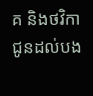គ និងថវិកា ជូនដល់បង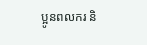ប្អូនពលករ និ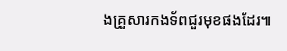ងគ្រួសារកងទ័ពជួរមុខផងដែរ៕